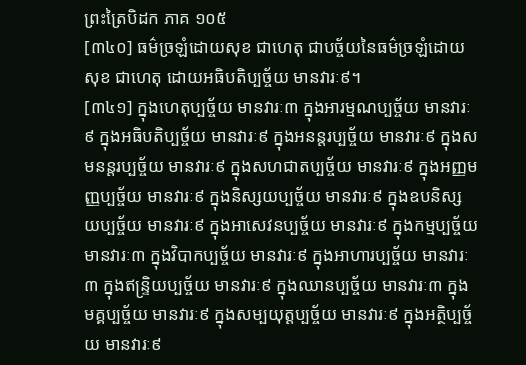ព្រះត្រៃបិដក ភាគ ១០៥
[៣៤០] ធម៌ច្រឡំដោយសុខ ជាហេតុ ជាបច្ច័យនៃធម៌ច្រឡំដោយសុខ ជាហេតុ ដោយអធិបតិប្បច្ច័យ មានវារៈ៩។
[៣៤១] ក្នុងហេតុប្បច្ច័យ មានវារៈ៣ ក្នុងអារម្មណប្បច្ច័យ មានវារៈ៩ ក្នុងអធិបតិប្បច្ច័យ មានវារៈ៩ ក្នុងអនន្តរប្បច្ច័យ មានវារៈ៩ ក្នុងសមនន្តរប្បច្ច័យ មានវារៈ៩ ក្នុងសហជាតប្បច្ច័យ មានវារៈ៩ ក្នុងអញ្ញមញ្ញប្បច្ច័យ មានវារៈ៩ ក្នុងនិស្សយប្បច្ច័យ មានវារៈ៩ ក្នុងឧបនិស្សយប្បច្ច័យ មានវារៈ៩ ក្នុងអាសេវនប្បច្ច័យ មានវារៈ៩ ក្នុងកម្មប្បច្ច័យ មានវារៈ៣ ក្នុងវិបាកប្បច្ច័យ មានវារៈ៩ ក្នុងអាហារប្បច្ច័យ មានវារៈ៣ ក្នុងឥន្រ្ទិយប្បច្ច័យ មានវារៈ៩ ក្នុងឈានប្បច្ច័យ មានវារៈ៣ ក្នុងមគ្គប្បច្ច័យ មានវារៈ៩ ក្នុងសម្បយុត្តប្បច្ច័យ មានវារៈ៩ ក្នុងអត្ថិប្បច្ច័យ មានវារៈ៩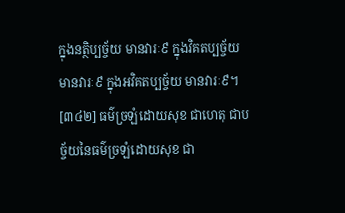ក្នុងនត្ថិប្បច្ច័យ មានវារៈ៩ ក្នុងវិគតប្បច្ច័យ មានវារៈ៩ ក្នុងអវិគតប្បច្ច័យ មានវារៈ៩។
[៣៤២] ធម៌ច្រឡំដោយសុខ ជាហេតុ ជាបច្ច័យនៃធម៌ច្រឡំដោយសុខ ជា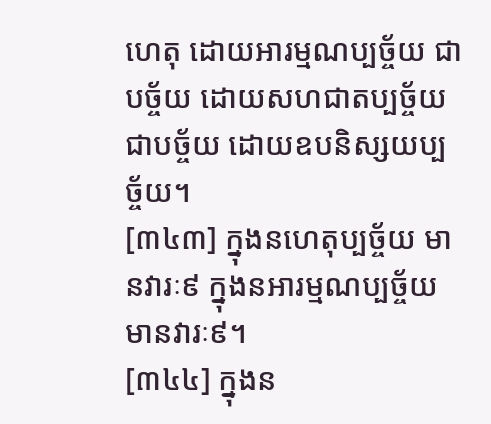ហេតុ ដោយអារម្មណប្បច្ច័យ ជាបច្ច័យ ដោយសហជាតប្បច្ច័យ ជាបច្ច័យ ដោយឧបនិស្សយប្បច្ច័យ។
[៣៤៣] ក្នុងនហេតុប្បច្ច័យ មានវារៈ៩ ក្នុងនអារម្មណប្បច្ច័យ មានវារៈ៩។
[៣៤៤] ក្នុងន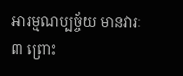អារម្មណប្បច្ច័យ មានវារៈ៣ ព្រោះ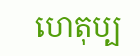ហេតុប្ប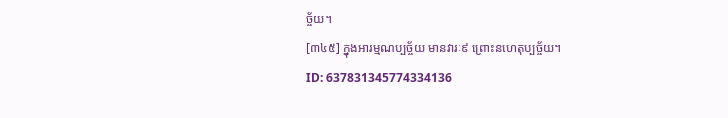ច្ច័យ។
[៣៤៥] ក្នុងអារម្មណប្បច្ច័យ មានវារៈ៩ ព្រោះនហេតុប្បច្ច័យ។
ID: 637831345774334136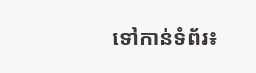ទៅកាន់ទំព័រ៖